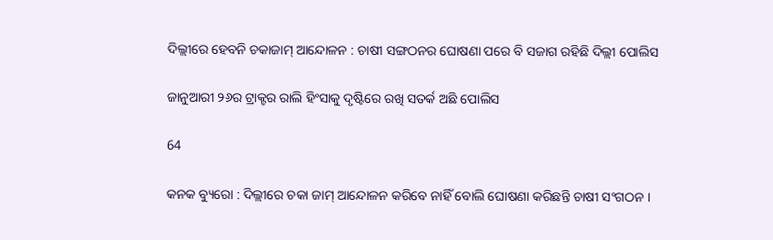ଦିଲ୍ଲୀରେ ହେବନି ଚକାଜାମ୍ ଆନ୍ଦୋଳନ : ଚାଷୀ ସଙ୍ଗଠନର ଘୋଷଣା ପରେ ବି ସଜାଗ ରହିଛି ଦିଲ୍ଲୀ ପୋଲିସ

ଜାନୁଆରୀ ୨୬ର ଟ୍ରାକ୍ଟର ରାଲି ହିଂସାକୁ ଦୃଷ୍ଟିରେ ରଖି ସତର୍କ ଅଛି ପୋଲିସ

64

କନକ ବ୍ୟୁରୋ : ଦିଲ୍ଲୀରେ ଚକା ଜାମ୍ ଆନ୍ଦୋଳନ କରିବେ ନାହିଁ ବୋଲି ଘୋଷଣା କରିଛନ୍ତି ଚାଷୀ ସଂଗଠନ ।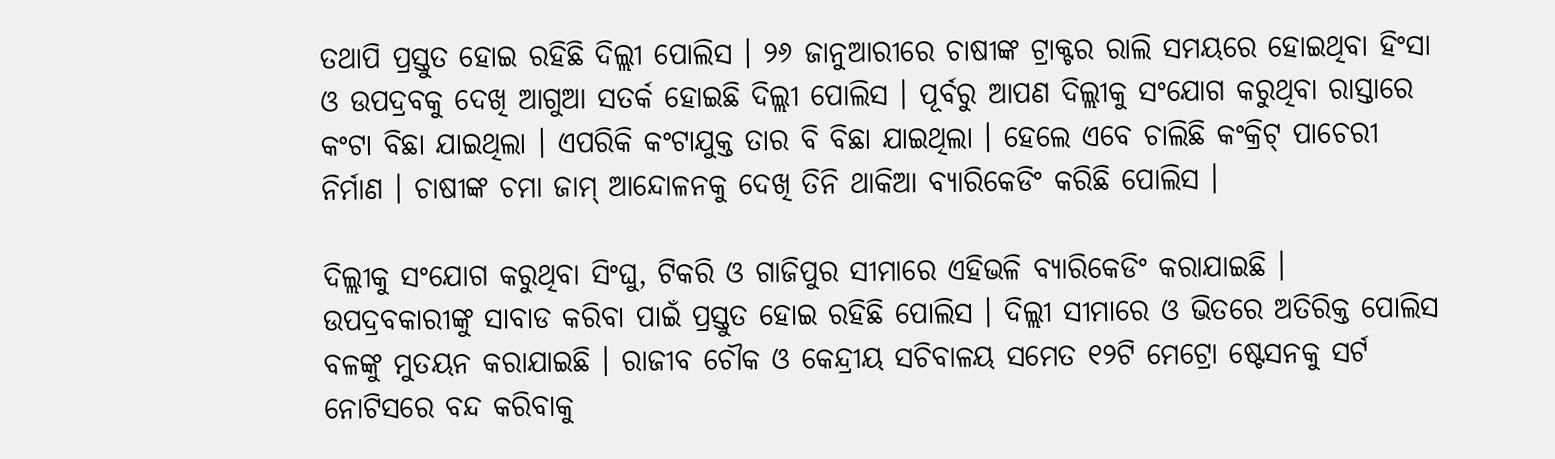ତଥାପି ପ୍ରସ୍ତୁତ ହୋଇ ରହିଛି ଦିଲ୍ଲୀ ପୋଲିସ । ୨୬ ଜାନୁଆରୀରେ ଚାଷୀଙ୍କ ଟ୍ରାକ୍ଟର ରାଲି ସମୟରେ ହୋଇଥିବା ହିଂସା ଓ ଉପଦ୍ରବକୁ ଦେଖି ଆଗୁଆ ସତର୍କ ହୋଇଛି ଦିଲ୍ଲୀ ପୋଲିସ । ପୂର୍ବରୁ ଆପଣ ଦିଲ୍ଲୀକୁ ସଂଯୋଗ କରୁଥିବା ରାସ୍ତାରେ କଂଟା ବିଛା ଯାଇଥିଲା । ଏପରିକି କଂଟାଯୁକ୍ତ ତାର ବି ବିଛା ଯାଇଥିଲା । ହେଲେ ଏବେ ଚାଲିଛି କଂକ୍ରିଟ୍ ପାଚେରୀ ନିର୍ମାଣ । ଚାଷୀଙ୍କ ଚମା ଜାମ୍ ଆନ୍ଦୋଳନକୁ ଦେଖି ତିନି ଥାକିଆ ବ୍ୟାରିକେଡିଂ କରିଛି ପୋଲିସ ।

ଦିଲ୍ଲୀକୁ ସଂଯୋଗ କରୁଥିବା ସିଂଘୁ, ଟିକରି ଓ ଗାଜିପୁର ସୀମାରେ ଏହିଭଳି ବ୍ୟାରିକେଡିଂ କରାଯାଇଛି । ଉପଦ୍ରବକାରୀଙ୍କୁ ସାବାଡ କରିବା ପାଇଁ ପ୍ରସ୍ତୁତ ହୋଇ ରହିଛି ପୋଲିସ । ଦିଲ୍ଲୀ ସୀମାରେ ଓ ଭିତରେ ଅତିରିକ୍ତ ପୋଲିସ ବଳଙ୍କୁ ମୁତୟନ କରାଯାଇଛି । ରାଜୀବ ଚୌକ ଓ କେନ୍ଦ୍ରୀୟ ସଚିବାଳୟ ସମେତ ୧୨ଟି ମେଟ୍ରୋ ଷ୍ଟେସନକୁ ସର୍ଟ ନୋଟିସରେ ବନ୍ଦ କରିବାକୁ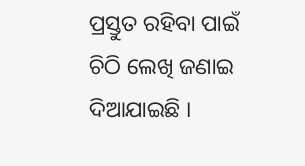ପ୍ରସ୍ତୁତ ରହିବା ପାଇଁ ଚିଠି ଲେଖି ଜଣାଇ ଦିଆଯାଇଛି ।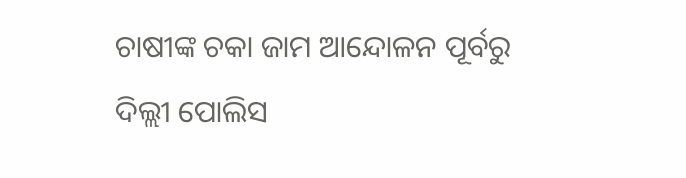ଚାଷୀଙ୍କ ଚକା ଜାମ ଆନ୍ଦୋଳନ ପୂର୍ବରୁ ଦିଲ୍ଲୀ ପୋଲିସ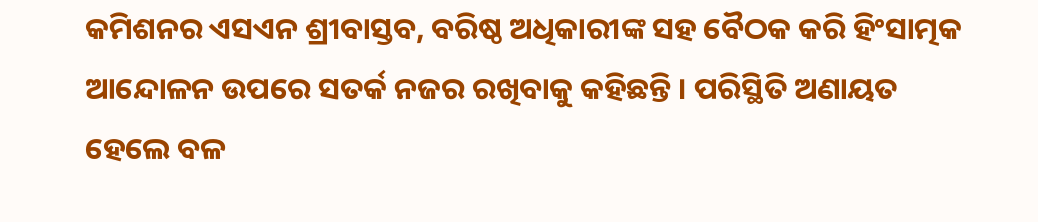କମିଶନର ଏସଏନ ଶ୍ରୀବାସ୍ତବ, ବରିଷ୍ଠ ଅଧିକାରୀଙ୍କ ସହ ବୈଠକ କରି ହିଂସାତ୍ମକ ଆନ୍ଦୋଳନ ଉପରେ ସତର୍କ ନଜର ରଖିବାକୁ କହିଛନ୍ତି । ପରିସ୍ଥିତି ଅଣାୟତ ହେଲେ ବଳ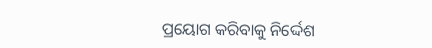ପ୍ରୟୋଗ କରିବାକୁ ନିର୍ଦ୍ଦେଶ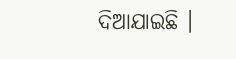ଦିଆଯାଇଛି ।